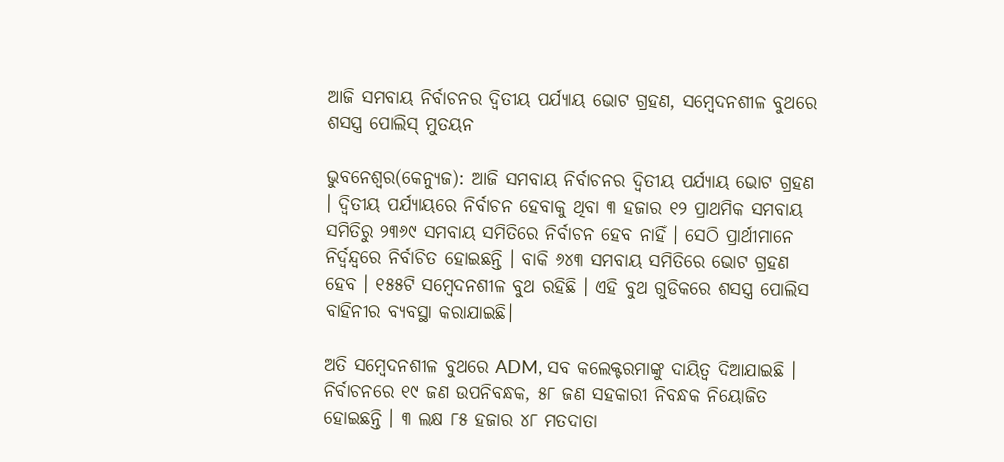ଆଜି ସମବାୟ ନିର୍ବାଚନର ଦ୍ୱିତୀୟ ପର୍ଯ୍ୟାୟ ଭୋଟ ଗ୍ରହଣ, ସମ୍ବେଦନଶୀଳ ବୁଥରେ ଶସସ୍ତ୍ର ପୋଲିସ୍ ମୁତୟନ

ଭୁବନେଶ୍ୱର(କେନ୍ୟୁଜ): ଆଜି ସମବାୟ ନିର୍ବାଚନର ଦ୍ୱିତୀୟ ପର୍ଯ୍ୟାୟ ଭୋଟ ଗ୍ରହଣ । ଦ୍ୱିତୀୟ ପର୍ଯ୍ୟାୟରେ ନିର୍ବାଚନ ହେବାକୁ ଥିବା ୩ ହଜାର ୧୨ ପ୍ରାଥମିକ ସମବାୟ ସମିତିରୁ ୨୩୬୯ ସମବାୟ ସମିତିରେ ନିର୍ବାଚନ ହେବ ନାହିଁ । ସେଠି ପ୍ରାର୍ଥୀମାନେ ନିର୍ଦ୍ୱନ୍ଦ୍ୱରେ ନିର୍ବାଚିତ ହୋଇଛନ୍ତି । ବାକି ୬୪୩ ସମବାୟ ସମିତିରେ ଭୋଟ ଗ୍ରହଣ ହେବ । ୧୫୫ଟି ସମ୍ବେଦନଶୀଳ ବୁଥ ରହିଛି । ଏହି ବୁଥ ଗୁଡିକରେ ଶସସ୍ତ୍ର ପୋଲିସ ବାହିନୀର ବ୍ୟବସ୍ଥା କରାଯାଇଛି।

ଅତି ସମ୍ବେଦନଶୀଳ ବୁଥରେ ADM, ସବ କଲେକ୍ଟରମାଙ୍କୁ ଦାୟିତ୍ୱ ଦିଆଯାଇଛି । ନିର୍ବାଚନରେ ୧୯ ଜଣ ଉପନିବନ୍ଧକ, ୫୮ ଜଣ ସହକାରୀ ନିବନ୍ଧକ ନିୟୋଜିତ ହୋଇଛନ୍ତି । ୩ ଲକ୍ଷ ୮୫ ହଜାର ୪୮ ମତଦାତା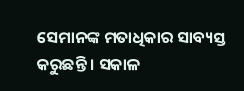ସେମାନଙ୍କ ମତାଧିକାର ସାବ୍ୟସ୍ତ କରୁଛନ୍ତି । ସକାଳ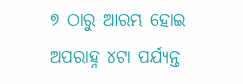୭ ଠାରୁ ଆରମ୍ଭ ହୋଇ ଅପରାହ୍ନ ୪ଟା ପର୍ଯ୍ୟନ୍ତ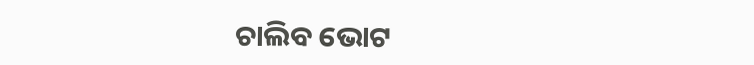ଚାଲିବ ଭୋଟ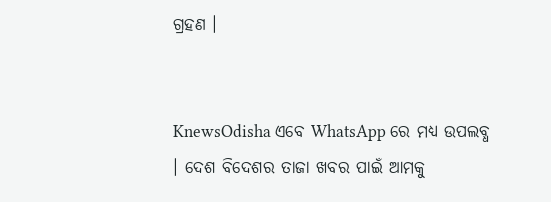ଗ୍ରହଣ ।


KnewsOdisha ଏବେ WhatsApp ରେ ମଧ୍ୟ ଉପଲବ୍ଧ । ଦେଶ ବିଦେଶର ତାଜା ଖବର ପାଇଁ ଆମକୁ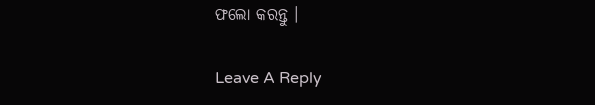ଫଲୋ କରନ୍ତୁ ।

Leave A Reply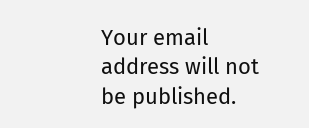Your email address will not be published.